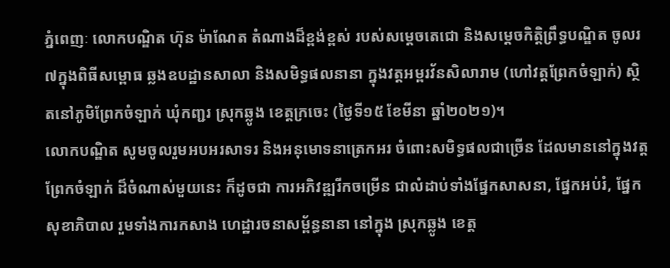ភ្នំពេញៈ លោកបណ្ឌិត ហ៊ុន ម៉ាណែត តំណាងដ៏ខ្ពង់ខ្ពស់ របស់សម្តេចតេជោ និងសម្តេចកិត្តិព្រឹទ្ធបណ្ឌិត ចូលរ៧ក្នុងពិធីសម្ពោធ ឆ្លងឧបដ្ឋានសាលា និងសមិទ្ធផលនានា ក្នុងវត្តអម្ពរវ័នសិលារាម (ហៅវត្តព្រែកចំឡាក់) ស្ថិតនៅភូមិព្រែកចំឡាក់ ឃុំកញ្ជរ ស្រុកឆ្លូង ខេត្តក្រចេះ (ថ្ងៃទី១៥ ខែមីនា ឆ្នាំ២០២១)។
លោកបណ្ឌិត សូមចូលរួមអបអរសាទរ និងអនុមោទនាត្រេកអរ ចំពោះសមិទ្ធផលជាច្រើន ដែលមាននៅក្នុងវត្តព្រែកចំឡាក់ ដ៏ចំណាស់មួយនេះ ក៏ដូចជា ការអភិវឌ្ឍរីកចម្រើន ជាលំដាប់ទាំងផ្នែកសាសនា, ផ្នែកអប់រំ, ផ្នែកសុខាភិបាល រួមទាំងការកសាង ហេដ្ឋារចនាសម្ព័ន្ធនានា នៅក្នុង ស្រុកឆ្លូង ខេត្ត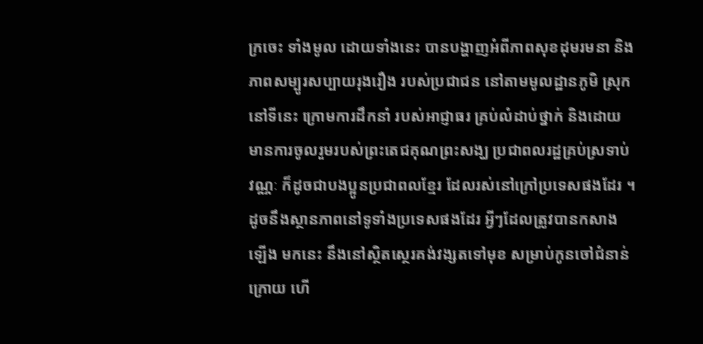ក្រចេះ ទាំងមូល ដោយទាំងនេះ បានបង្ហាញអំពីភាពសុខដុមរមនា និងភាពសម្បូរសប្បាយរុងរឿង របស់ប្រជាជន នៅតាមមូលដ្ឋានភូមិ ស្រុក នៅទីនេះ ក្រោមការដឹកនាំ របស់អាជ្ញាធរ គ្រប់លំដាប់ថ្នាក់ និងដោយមានការចូលរួមរបស់ព្រះតេជគុណព្រះសង្ឃ ប្រជាពលរដ្ឋគ្រប់ស្រទាប់វណ្ណៈ ក៏ដូចជាបងប្អូនប្រជាពលខ្មែរ ដែលរស់នៅក្រៅប្រទេសផងដែរ ។ ដូចនឹងស្ថានភាពនៅទូទាំងប្រទេសផងដែរ អ្វីៗដែលត្រូវបានកសាងឡើង មកនេះ នឹងនៅស្ថិតស្ថេរគង់វង្សតទៅមុខ សម្រាប់កូនចៅជំនាន់ក្រោយ ហើ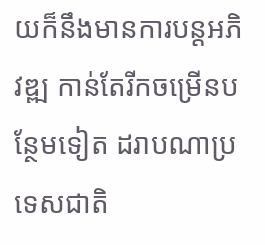យក៏នឹងមានការបន្តអភិវឌ្ឍ កាន់តែរីកចម្រើនបន្ថែមទៀត ដរាបណាប្រទេសជាតិ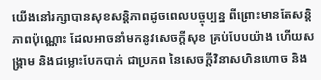យើងនៅរក្សាបានសុខសន្តិភាពដូចពេលបច្ចុប្បន្ន ពីព្រោះមានតែសន្តិភាពប៉ុណ្ណោះ ដែលអាចនាំមកនូវសេចក្តីសុខ គ្រប់បែបយ៉ាង ហើយសង្គ្រាម និងជម្លោះបែកបាក់ ជាប្រភព នៃសេចក្តីវិនាសហិនហោច និង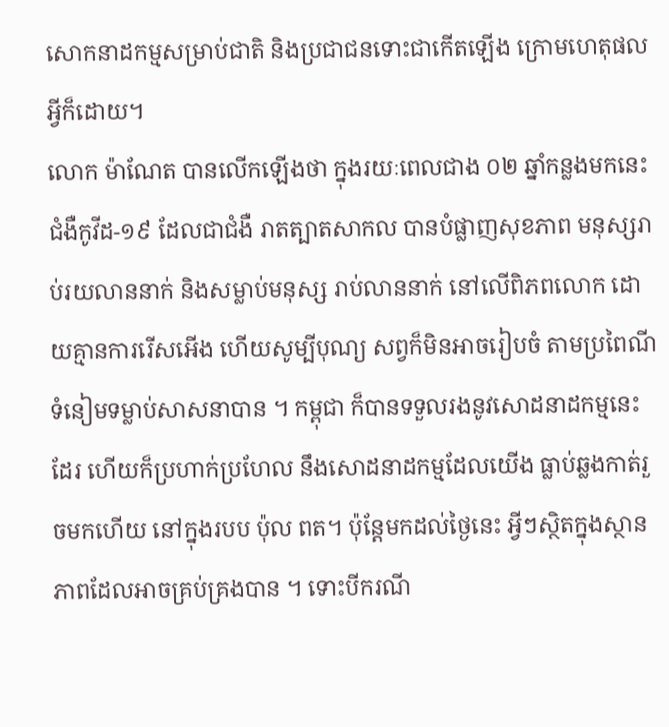សោកនាដកម្មសម្រាប់ជាតិ និងប្រជាជនទោះជាកើតឡើង ក្រោមហេតុផលអ្វីក៏ដោយ។
លោក ម៉ាណែត បានលើកឡើងថា ក្នុងរយៈពេលជាង ០២ ឆ្នាំកន្លងមកនេះ ជំងឺកូវីដ-១៩ ដែលជាជំងឺ រាតត្បាតសាកល បានបំផ្លាញសុខភាព មនុស្សរាប់រយលាននាក់ និងសម្លាប់មនុស្ស រាប់លាននាក់ នៅលើពិភពលោក ដោយគ្មានការរើសអើង ហើយសូម្បីបុណ្យ សព្វក៏មិនអាចរៀបចំ តាមប្រពៃណីទំនៀមទម្លាប់សាសនាបាន ។ កម្ពុជា ក៏បានទទួលរងនូវសោដនាដកម្មនេះដែរ ហើយក៏ប្រហាក់ប្រហែល នឹងសោដនាដកម្មដែលយើង ធ្លាប់ឆ្លងកាត់រួចមកហើយ នៅក្នុងរបប ប៉ុល ពត។ ប៉ុន្តែមកដល់ថ្ងៃនេះ អ្វីៗស្ថិតក្នុងស្ថានភាពដែលអាចគ្រប់គ្រងបាន ។ ទោះបីករណី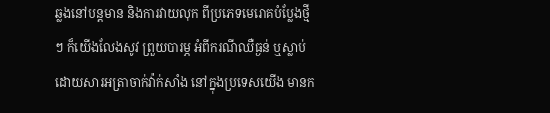ឆ្លងនៅបន្តមាន និងការវាយលុក ពីប្រភេទមេរោគបំប្លែងថ្មីៗ ក៏យើងលែងសូវ ព្រួយបារម្ភ អំពីករណីឈឺធ្ងន់ ឬស្លាប់ ដោយសារអត្រាចាក់វ៉ាក់សាំង នៅក្នុងប្រទេសយើង មានក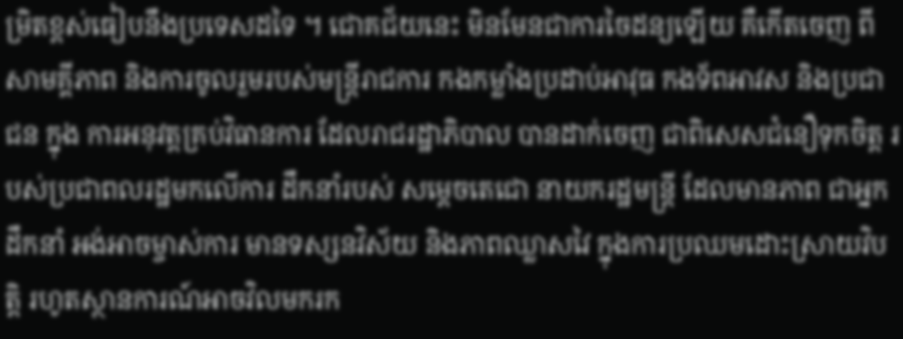ម្រិតខ្ពស់ធៀបនឹងប្រទេសដទៃ ។ ជោគជ័យនេះ មិនមែនជាការចៃដន្យឡើយ គឺកើតចេញ ពីសាមគ្គីភាព និងការចូលរួមរបស់មន្ត្រីរាជការ កងកម្លាំងប្រដាប់អាវុធ កងទ័ពអាវស និងប្រជាជន ក្នុង ការអនុវត្តគ្រប់វិធានការ ដែលរាជរដ្ឋាភិបាល បានដាក់ចេញ ជាពិសេសជំនឿទុកចិត្ត របស់ប្រជាពលរដ្ឋមកលើការ ដឹកនាំរបស់ សម្តេចតេជោ នាយករដ្ឋមន្ត្រី ដែលមានភាព ជាអ្នកដឹកនាំ អង់អាចម្ចាស់ការ មានទស្សនវិស័យ និងភាពឈ្លាសវៃ ក្នុងការប្រឈមដោះស្រាយវិបត្តិ រហូតស្ថានការណ៍អាចវិលមករក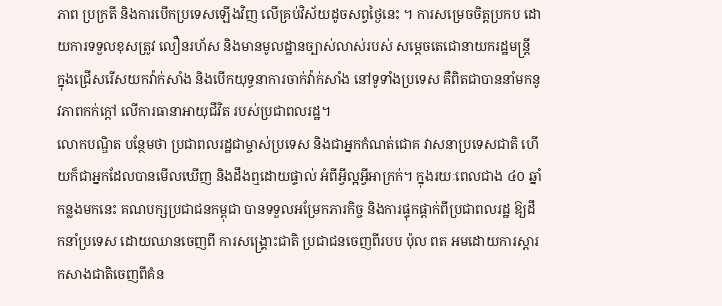ភាព ប្រក្រតី និងការបើកប្រទេសឡើងវិញ លើគ្រប់វិស័យដូចសព្វថ្ងៃនេះ ។ ការសម្រេចចិត្តប្រកប ដោយការទទួលខុសត្រូវ លឿនរហ័ស និងមានមូលដ្ឋានច្បាស់លាស់របស់ សម្តេចតេជោនាយករដ្ឋមន្ត្រី ក្នុងជ្រើសរើសយកវ៉ាក់សាំង និងបើកយុទ្ធនាការចាក់វ៉ាក់សាំង នៅទូទាំងប្រទេស គឺពិតជាបាននាំមកនូវភាពកក់ក្តៅ លើការធានាអាយុជីវិត របស់ប្រជាពលរដ្ឋ។
លោកបណ្ឌិត បន្ថែមថា ប្រជាពលរដ្ឋជាម្ចាស់ប្រទេស និងជាអ្នកកំណត់ជោគ វាសនាប្រទេសជាតិ ហើយក៏ជាអ្នកដែលបានមើលឃើញ និងដឹងឮដោយផ្ទាល់ អំពីអ្វីល្អអ្វីអាក្រក់។ ក្នុងរយៈពេលជាង ៤០ ឆ្នាំកន្លងមកនេះ គណបក្សប្រជាជនកម្ពុជា បានទទួលអម្រែកភារកិច្ច និងការផ្ទុកផ្តាក់ពីប្រជាពលរដ្ឋ ឱ្យដឹកនាំប្រទេស ដោយឈានចេញពី ការសង្គ្រោះជាតិ ប្រជាជនចេញពីរបប ប៉ុល ពត អមដោយការស្តារ កសាងជាតិចេញពីគំន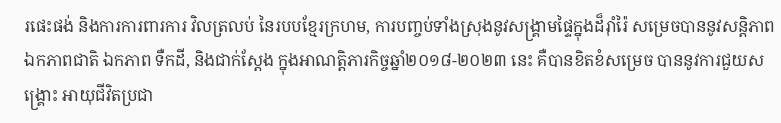រផេះផង់ និងការការពារការ វិលត្រលប់ នៃរបបខ្មែរក្រហម, ការបញ្ចប់ទាំងស្រុងនូវសង្គ្រាមផ្ទៃក្នុងដ៏រ៉ាំរ៉ៃ សម្រេចបាននូវសន្តិភាព ឯកភាពជាតិ ឯកភាព ទឺកដី, និងជាក់ស្តែង ក្នុងអាណត្តិភារកិច្ចឆ្នាំ២០១៨-២០២៣ នេះ គឺបានខិតខំសម្រេច បាននូវការជួយសង្គ្រោះ អាយុជីវិតប្រជា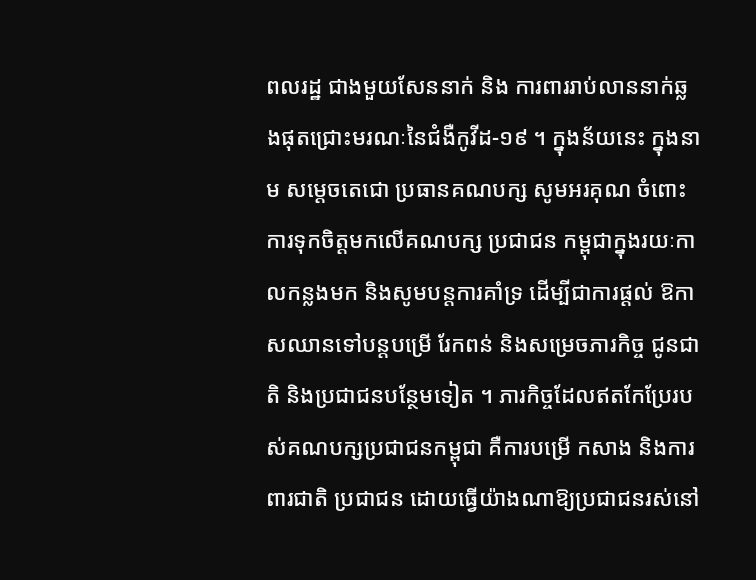ពលរដ្ឋ ជាងមួយសែននាក់ និង ការពាររាប់លាននាក់ឆ្លងផុតជ្រោះមរណៈនៃជំងឺកូវីដ-១៩ ។ ក្នុងន័យនេះ ក្នុងនាម សម្តេចតេជោ ប្រធានគណបក្ស សូមអរគុណ ចំពោះការទុកចិត្តមកលើគណបក្ស ប្រជាជន កម្ពុជាក្នុងរយៈកាលកន្លងមក និងសូមបន្តការគាំទ្រ ដើម្បីជាការផ្តល់ ឱកាសឈានទៅបន្តបម្រើ រែកពន់ និងសម្រេចភារកិច្ច ជូនជាតិ និងប្រជាជនបន្ថែមទៀត ។ ភារកិច្ចដែលឥតកែប្រែរបស់គណបក្សប្រជាជនកម្ពុជា គឺការបម្រើ កសាង និងការពារជាតិ ប្រជាជន ដោយធ្វើយ៉ាងណាឱ្យប្រជាជនរស់នៅ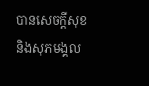បានសេចក្តីសុខ និងសុភមង្គល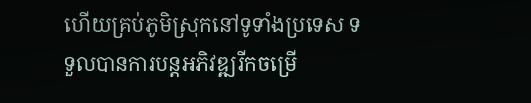ហើយគ្រប់ភូមិស្រុកនៅទូទាំងប្រទេស ទទួលបានការបន្តអភិវឌ្ឍរីកចម្រើ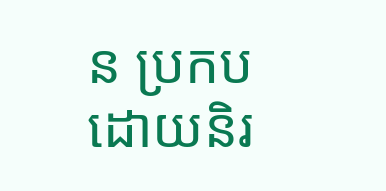ន ប្រកបដោយនិរ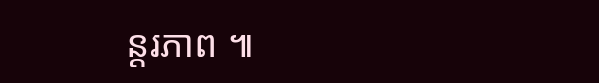ន្តរភាព ៕